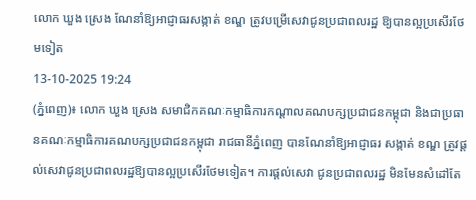លោក ឃួង ស្រេង ណែនាំឱ្យអាជ្ញាធរសង្កាត់ ខណ្ឌ ត្រូវបម្រើសេវាជូនប្រជាពលរដ្ឋ ឱ្យបានល្អប្រសើរថែមទៀត
13-10-2025 19:24
(ភ្នំពេញ)៖ លោក ឃួង ស្រេង សមាជិកគណៈកម្មាធិការកណ្តាលគណបក្សប្រជាជនកម្ពុជា និងជាប្រធានគណៈកម្មាធិការគណបក្សប្រជាជនកម្ពុជា រាជធានីភ្នំពេញ បានណែនាំឱ្យអាជ្ញាធរ សង្កាត់ ខណ្ឌ ត្រូវផ្តល់សេវាជូនប្រជាពលរដ្ឋឱ្យបានល្អប្រសើរថែមទៀត។ ការផ្តល់សេវា ជូនប្រជាពលរដ្ឋ មិនមែនសំដៅតែ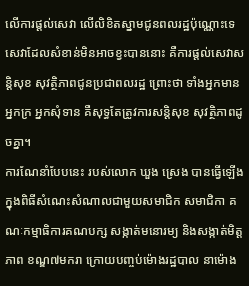លើការផ្តល់សេវា លើលិខិតស្នាមជូនពលរដ្ឋប៉ុណ្ណោះទេ សេវាដែលសំខាន់មិនអាចខ្វះបាននោះ គឺការផ្តល់សេវាសន្តិសុខ សុវត្ថិភាពជូនប្រជាពលរដ្ឋ ព្រោះថា ទាំងអ្នកមាន អ្នកក្រ អ្នកសុំទាន គឺសុទ្ធតែត្រូវការសន្តិសុខ សុវត្ថិភាពដូចគ្នា។
ការណែនាំបែបនេះ របស់លោក ឃួង ស្រេង បានធ្វើឡើង ក្នុងពិធីសំណេះសំណាលជាមួយសមាជិក សមាជិកា គណៈកម្មាធិការគណបក្ស សង្កាត់មនោរម្យ និងសង្កាត់មិត្តភាព ខណ្ឌ៧មករា ក្រោយបញ្ចប់ម៉ោងរដ្ឋបាល នាម៉ោង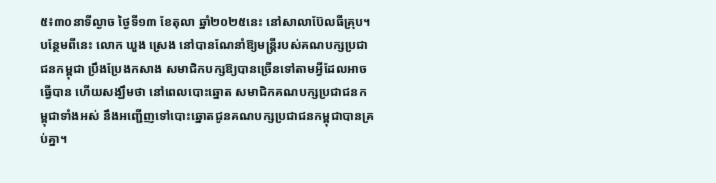៥៖៣០នាទីល្ងាច ថ្ងៃទី១៣ ខែតុលា ឆ្នាំ២០២៥នេះ នៅសាលាប៊ែលធីគ្រុប។
បន្ថែមពីនេះ លោក ឃួង ស្រេង នៅបានណែនាំឱ្យមន្ត្រីរបស់គណបក្សប្រជាជនកម្ពុជា ប្រឹងប្រែងកសាង សមាជិកបក្សឱ្យបានច្រើនទៅតាមអ្វីដែលអាចធ្វើបាន ហើយសង្ឃឹមថា នៅពេលបោះឆ្នោត សមាជិកគណបក្សប្រជាជនកម្ពុជាទាំងអស់ នឹងអញ្ជើញទៅបោះឆ្នោតជូនគណបក្សប្រជាជនកម្ពុជាបានគ្រប់គ្នា។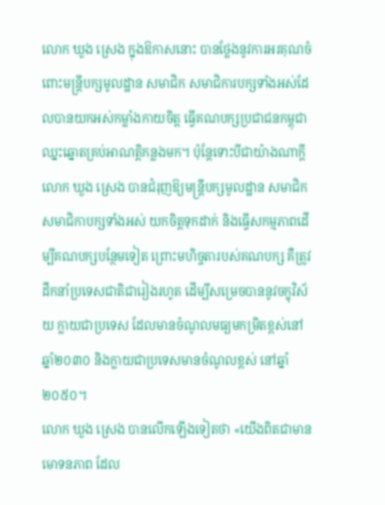លោក ឃួង ស្រេង ក្នុងឱកាសនោះ បានថ្លែងនូវការអរគុណចំពោះមន្ត្រីបក្សមូលដ្ឋាន សមាជិក សមាជិការបក្សទាំងអស់ដែលបានយកអស់កម្លាំងកាយចិត្ត ធ្វើគណបក្សប្រជាជនកម្ពុជាឈ្នះឆ្នោតគ្រប់អាណត្តិកន្លងមក។ ប៉ុន្តែទោះបីជាយ៉ាងណាក្តី លោក ឃួង ស្រេង បានជំរុញឱ្យមន្ត្រីបក្សមូលដ្ឋាន សមាជិក សមាជិកាបក្សទាំងអស់ យកចិត្តទុកដាក់ និងធ្វើសកម្មភាពដើម្បីគណបក្សបន្ថែមទៀត ព្រោះមហិច្ចតារបស់គណបក្ស គឺត្រូវដឹកនាំប្រទេសជាតិជារៀងរហូត ដើម្បីសម្រេចបាននូវចក្ខុវិស័យ ក្លាយជាប្រទេស ដែលមានចំណូលមធ្យមកម្រិតខ្ពស់នៅឆ្នាំ២០៣០ និងក្លាយជាប្រទេសមានចំណូលខ្ពស់ នៅឆ្នាំ២០៥០។
លោក ឃួង ស្រេង បានលើកឡើងទៀតថា «យើងពិតជាមានមោទនភាព ដែល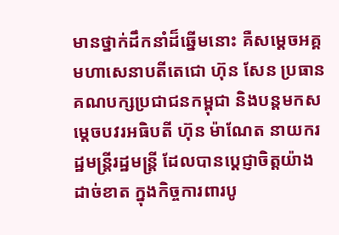មានថ្នាក់ដឹកនាំដ៏ឆ្នើមនោះ គឺសម្តេចអគ្គមហាសេនាបតីតេជោ ហ៊ុន សែន ប្រធានគណបក្សប្រជាជនកម្ពុជា និងបន្តមកសម្ដេចបវរអធិបតី ហ៊ុន ម៉ាណែត នាយករដ្ឋមន្ត្រីរដ្ឋមន្ត្រី ដែលបានប្តេជ្ញាចិត្តយ៉ាងដាច់ខាត ក្នុងកិច្ចការពារបូ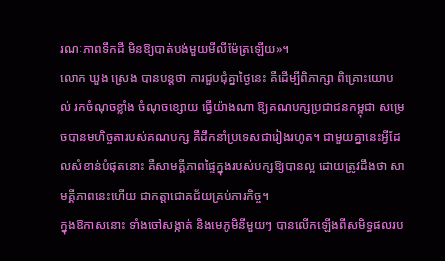រណៈភាពទឹកដី មិនឱ្យបាត់បង់មួយមីលីម៉ែត្រឡើយ»។
លោក ឃួង ស្រេង បានបន្តថា ការជួបជុំគ្នាថ្ងៃនេះ គឺដើម្បីពិភាក្សា ពិគ្រោះយោបល់ រកចំណុចខ្លាំង ចំណុចខ្សោយ ធ្វើយ៉ាងណា ឱ្យគណបក្សប្រជាជនកម្ពុជា សម្រេចបានមហិច្ចតារបស់គណបក្ស គឺដឹកនាំប្រទេសជារៀងរហូត។ ជាមួយគ្នានេះអ្វីដែលសំខាន់បំផុតនោះ គឺសាមគ្គីភាពផ្ទៃក្នុងរបស់បក្សឱ្យបានល្អ ដោយត្រូវដឹងថា សាមគ្គីភាពនេះហើយ ជាកត្តាជោគជ័យគ្រប់ភារកិច្ច។
ក្នុងឱកាសនោះ ទាំងចៅសង្កាត់ និងមេភូមិនីមួយៗ បានលើកឡើងពីសមិទ្ធផលរប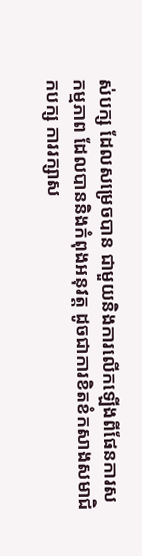ស់បក្ស ដែលសម្រេចបាន ជាមួយនិងការលើកឡើងពីផែនការសកម្មភាព ដែលបាននិងកំពុងអនុវត្ត ដូចជាការខិតខំកសាងសមាជិកបក្ស ការរក្សាស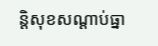ន្តិសុខសណ្តាប់ធ្នា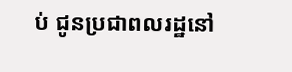ប់ ជូនប្រជាពលរដ្ឋនៅ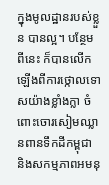ក្នុងមូលដ្ឋានរបស់ខ្លួន បានល្អ។ បន្ថែមពីនេះ ក៏បានលើកឡើងពីការថ្កោលទោសយ៉ាងខ្លាំងក្លា ចំពោះចោរសៀមឈ្លានពានទឹកដីកម្ពុជា និងសកម្មភាពអមនុ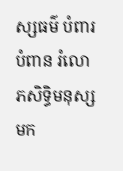ស្សធម៌ បំពារបំពាន រំលោភសិទ្ធិមនុស្ស មក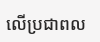លើប្រជាពល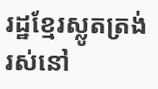រដ្ឋខ្មែរស្លូតត្រង់រស់នៅ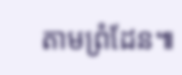តាមព្រំដែន៕